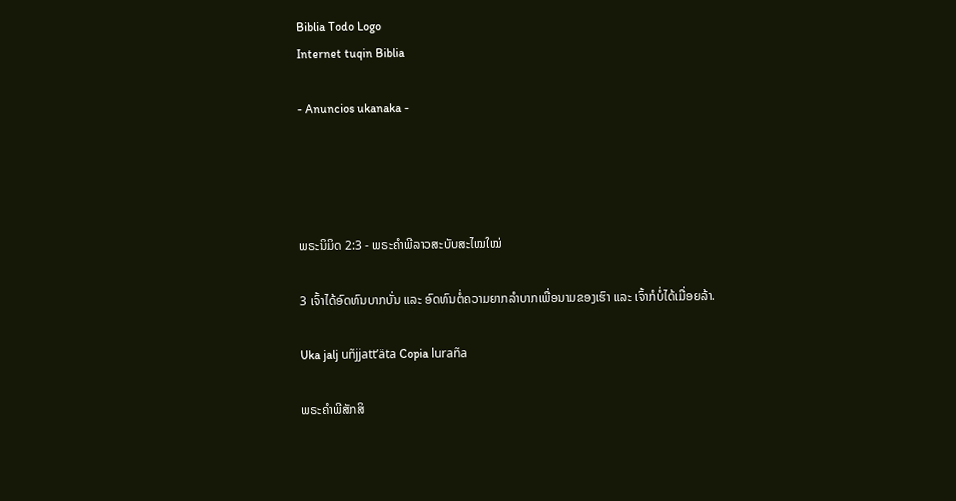Biblia Todo Logo
Internet tuqin Biblia

- Anuncios ukanaka -




ພຣະນິມິດ 2:3 - ພຣະຄຳພີລາວສະບັບສະໄໝໃໝ່

3 ເຈົ້າໄດ້ອົດທົນບາກບັ່ນ ແລະ ອົດທົນຕໍ່ຄວາມຍາກລໍາບາກເພື່ອນາມຂອງເຮົາ ແລະ ເຈົ້າກໍບໍ່ໄດ້ເມື່ອຍລ້າ.

Uka jalj uñjjattʼäta Copia luraña

ພຣະຄຳພີສັກສິ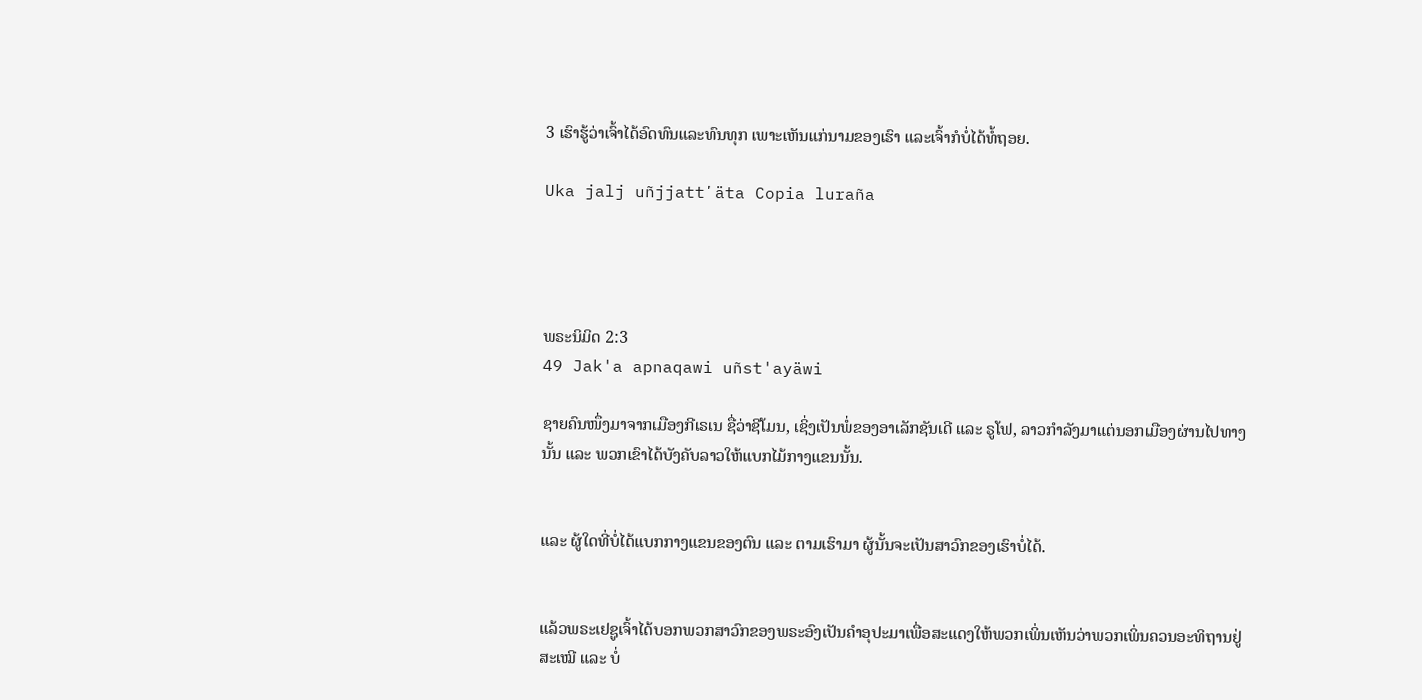3 ເຮົາຮູ້ວ່າເຈົ້າໄດ້ອົດທົນແລະທົນທຸກ ເພາະເຫັນແກ່ນາມຂອງເຮົາ ແລະເຈົ້າກໍບໍ່ໄດ້ທໍ້ຖອຍ.

Uka jalj uñjjattʼäta Copia luraña




ພຣະນິມິດ 2:3
49 Jak'a apnaqawi uñst'ayäwi

ຊາຍຄົນໜຶ່ງມາຈາກເມືອງກີເຣເນ ຊື່ວ່າຊີໂມນ, ເຊິ່ງເປັນພໍ່ຂອງອາເລັກຊັນເດີ ແລະ ຣູໂຟ, ລາວກຳລັງມາແຕ່ນອກເມືອງຜ່ານໄປທາງນັ້ນ ແລະ ພວກເຂົາໄດ້ບັງຄັບລາວໃຫ້ແບກໄມ້ກາງແຂນນັ້ນ.


ແລະ ຜູ້ໃດທີ່ບໍ່ໄດ້ແບກກາງແຂນຂອງຕົນ ແລະ ຕາມເຮົາມາ ຜູ້ນັ້ນຈະເປັນສາວົກຂອງເຮົາບໍ່ໄດ້.


ແລ້ວພຣະເຢຊູເຈົ້າໄດ້ບອກພວກສາວົກຂອງພຣະອົງເປັນຄຳອຸປະມາເພື່ອສະແດງໃຫ້ພວກເພິ່ນເຫັນວ່າພວກເພິ່ນຄວນອະທິຖານຢູ່ສະເໝີ ແລະ ບໍ່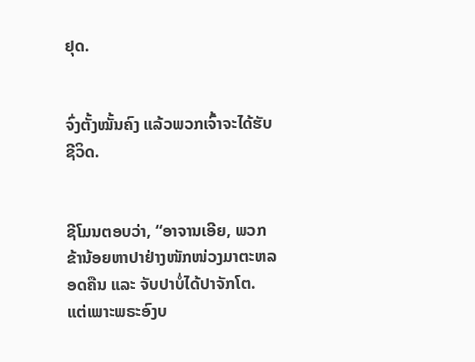ຢຸດ.


ຈົ່ງຕັ້ງໝັ້ນຄົງ ແລ້ວພວກເຈົ້າຈະໄດ້ຮັບຊີວິດ.


ຊີໂມນຕອບວ່າ, “ອາຈານເອີຍ, ພວກຂ້ານ້ອຍຫາປາຢ່າງໜັກໜ່ວງມາຕະຫລອດຄືນ ແລະ ຈັບປາບໍ່ໄດ້ປາຈັກໂຕ. ແຕ່ເພາະພຣະອົງບ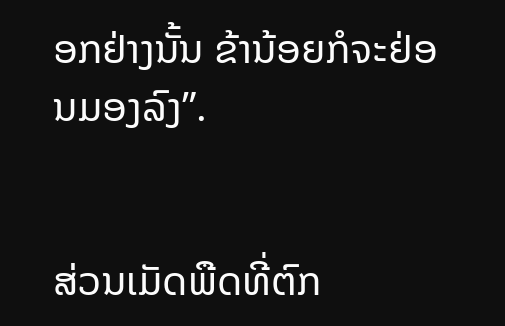ອກຢ່າງນັ້ນ ຂ້ານ້ອຍກໍຈະຢ່ອນມອງລົງ”.


ສ່ວນເມັດພືດທີ່ຕົກ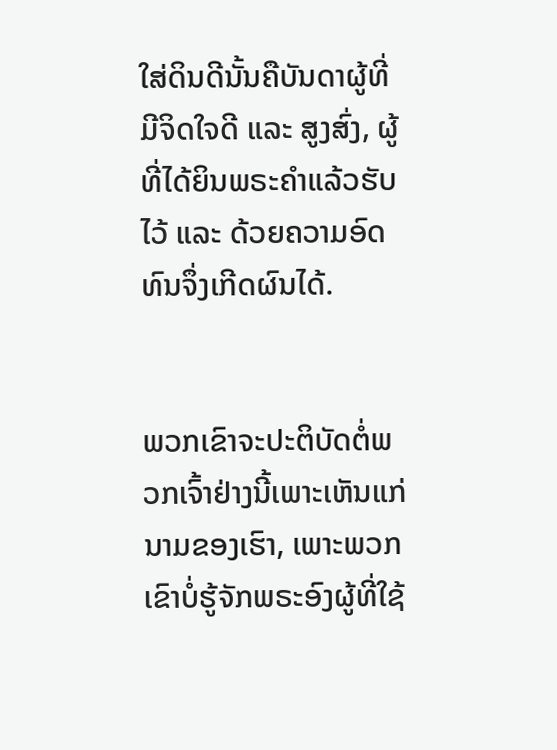ໃສ່ດິນດີນັ້ນຄືບັນດາຜູ້ທີ່ມີຈິດໃຈດີ ແລະ ສູງສົ່ງ, ຜູ້ທີ່ໄດ້ຍິນພຣະຄຳແລ້ວຮັບໄວ້ ແລະ ດ້ວຍຄວາມອົດທົນຈຶ່ງເກີດຜົນໄດ້.


ພວກເຂົາຈະປະຕິບັດຕໍ່ພວກເຈົ້າຢ່າງນີ້ເພາະເຫັນແກ່ນາມຂອງເຮົາ, ເພາະພວກເຂົາບໍ່ຮູ້ຈັກພຣະອົງຜູ້ທີ່ໃຊ້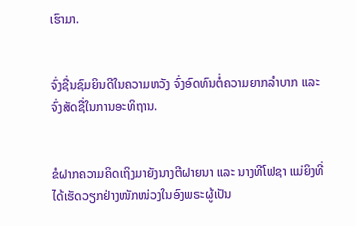ເຮົາມາ.


ຈົ່ງຊື່ນຊົມຍິນດີໃນຄວາມຫວັງ ຈົ່ງອົດທົນຕໍ່ຄວາມຍາກລໍາບາກ ແລະ ຈົ່ງສັດຊື່ໃນການອະທິຖານ.


ຂໍຝາກຄວາມຄິດເຖິງມາຍັງນາງຕີຝາຍນາ ແລະ ນາງທີໂຟຊາ ແມ່ຍິງທີ່ໄດ້ເຮັດວຽກຢ່າງໜັກໜ່ວງໃນອົງພຣະຜູ້ເປັນ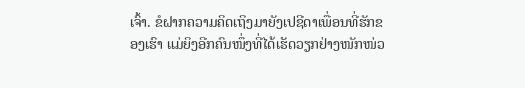ເຈົ້າ. ຂໍຝາກຄວາມຄິດເຖິງມາຍັງເປຊີດາເພື່ອນທີ່ຮັກຂອງເຮົາ ແມ່ຍິງອີກຄົນໜຶ່ງທີ່ໄດ້ເຮັດວຽກຢ່າງໜັກໜ່ວ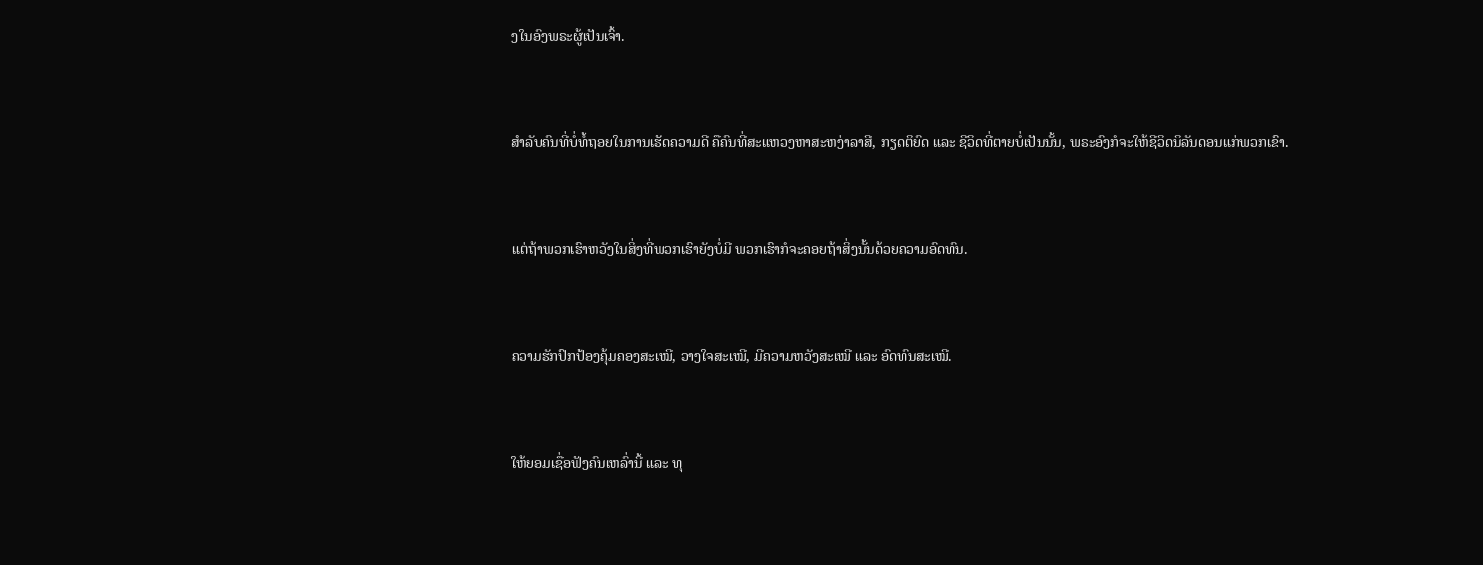ງໃນອົງພຣະຜູ້ເປັນເຈົ້າ.


ສຳລັບຄົນທີ່ບໍ່ທໍ້ຖອຍໃນການເຮັດຄວາມດີ ຄືຄົນທີ່ສະແຫວງຫາສະຫງ່າລາສີ, ກຽດຕິຍົດ ແລະ ຊີວິດທີ່ຕາຍບໍ່ເປັນນັ້ນ, ພຣະອົງກໍຈະໃຫ້ຊີວິດນິລັນດອນແກ່ພວກເຂົາ.


ແຕ່ຖ້າພວກເຮົາຫວັງໃນສິ່ງທີ່ພວກເຮົາຍັງບໍ່ມີ ພວກເຮົາກໍຈະຄອຍຖ້າສິ່ງນັ້ນດ້ວຍຄວາມອົດທົນ.


ຄວາມຮັກປົກປ້ອງຄຸ້ມຄອງສະເໝີ, ວາງໃຈສະເໝີ, ມີຄວາມຫວັງສະເໝີ ແລະ ອົດທົນສະເໝີ.


ໃຫ້ຍອມເຊື່ອຟັງຄົນເຫລົ່ານີ້ ແລະ ທຸ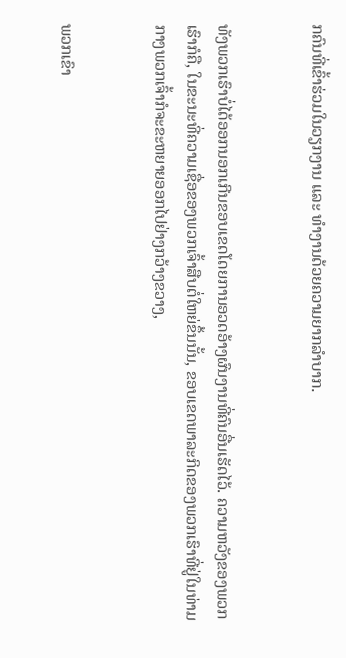ກຄົນທີ່ເຂົ້າຮ່ວມໃນວຽກງານ ແລະ ທຳງານດ້ວຍຄວາມຍາກລຳບາກ.


ທັງພວກເຮົາບໍ່ໄດ້ອອກນອກເກີນຂອບເຂດໂດຍການອວດອ້າງຜົນງານທີ່ຄົນອື່ນເຮັດໄວ້. ຄວາມຫວັງຂອງພວກເຮົາກໍຄື, ໃນຂະນະທີ່ຄວາມເຊື່ອຂອງພວກເຈົ້າສືບຕໍ່ໃຫຍ່ຂຶ້ນນັ້ນ, ຂອບເຂດພາລະກິດຂອງພວກເຮົາທີ່ຢູ່ໃນທ່າມກາງພວກເຈົ້າກໍຈະຂະຫຍາຍອອກໄປຢ່າງກວ້າງຂວາງ,


ພວກເຂົາ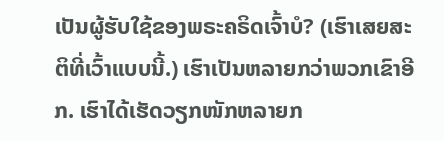ເປັນຜູ້ຮັບໃຊ້ຂອງພຣະຄຣິດເຈົ້າບໍ? (ເຮົາເສຍສະຕິທີ່ເວົ້າແບບນີ້.) ເຮົາເປັນຫລາຍກວ່າພວກເຂົາອີກ. ເຮົາໄດ້ເຮັດວຽກໜັກຫລາຍກ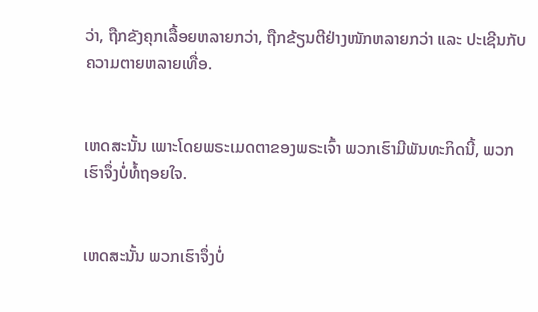ວ່າ, ຖືກຂັງຄຸກເລື້ອຍຫລາຍກວ່າ, ຖືກຂ້ຽນຕີຢ່າງໜັກຫລາຍກວ່າ ແລະ ປະເຊີນກັບຄວາມຕາຍຫລາຍເທື່ອ.


ເຫດສະນັ້ນ ເພາະໂດຍພຣະເມດຕາຂອງພຣະເຈົ້າ ພວກເຮົາມີພັນທະກິດນີ້, ພວກເຮົາຈຶ່ງບໍ່ທໍ້ຖອຍໃຈ.


ເຫດສະນັ້ນ ພວກເຮົາຈຶ່ງບໍ່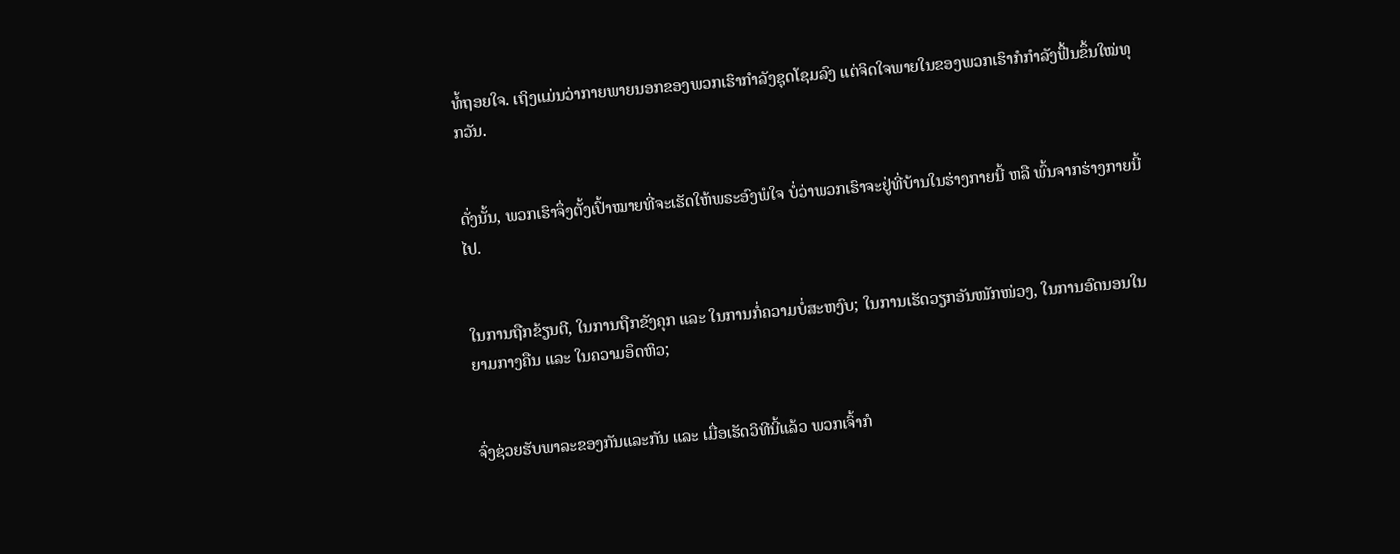ທໍ້ຖອຍໃຈ. ເຖິງແມ່ນວ່າກາຍພາຍນອກຂອງພວກເຮົາກຳລັງຊຸດໂຊມລົງ ແຕ່ຈິດໃຈພາຍໃນຂອງພວກເຮົາກໍກຳລັງຟື້ນຂຶ້ນໃໝ່ທຸກວັນ.


ດັ່ງນັ້ນ, ພວກເຮົາຈຶ່ງຕັ້ງເປົ້າໝາຍທີ່ຈະເຮັດໃຫ້ພຣະອົງພໍໃຈ ບໍ່ວ່າພວກເຮົາຈະຢູ່ທີ່ບ້ານໃນຮ່າງກາຍນີ້ ຫລື ພົ້ນຈາກຮ່າງກາຍນີ້ໄປ.


ໃນການຖືກຂ້ຽນຕີ, ໃນການຖືກຂັງຄຸກ ແລະ ໃນການກໍ່ຄວາມບໍ່ສະຫງົບ; ໃນການເຮັດວຽກອັນໜັກໜ່ວງ, ໃນການອົດນອນໃນຍາມກາງຄືນ ແລະ ໃນຄວາມອຶດຫິວ;


ຈົ່ງຊ່ວຍຮັບພາລະຂອງກັນແລະກັນ ແລະ ເມື່ອເຮັດວິທີນີ້ແລ້ວ ພວກເຈົ້າກໍ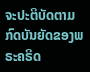ຈະປະຕິບັດຕາມກົດບັນຍັດຂອງພຣະຄຣິດ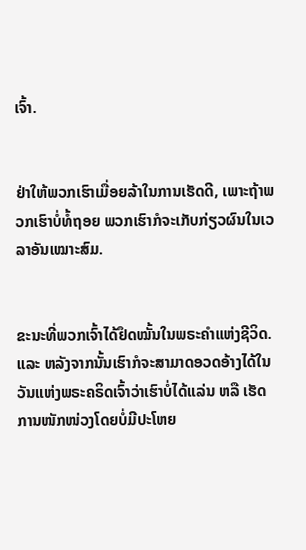ເຈົ້າ.


ຢ່າໃຫ້ພວກເຮົາເມື່ອຍລ້າໃນການເຮັດດີ, ເພາະຖ້າພວກເຮົາບໍ່ທໍ້ຖອຍ ພວກເຮົາກໍຈະເກັບກ່ຽວຜົນໃນເວລາອັນເໝາະສົມ.


ຂະນະທີ່ພວກເຈົ້າໄດ້ຢຶດໝັ້ນໃນພຣະຄຳແຫ່ງຊີວິດ. ແລະ ຫລັງຈາກນັ້ນເຮົາກໍຈະສາມາດອວດອ້າງໄດ້ໃນວັນແຫ່ງພຣະຄຣິດເຈົ້າວ່າເຮົາບໍ່ໄດ້ແລ່ນ ຫລື ເຮັດການໜັກໜ່ວງໂດຍບໍ່ມີປະໂຫຍ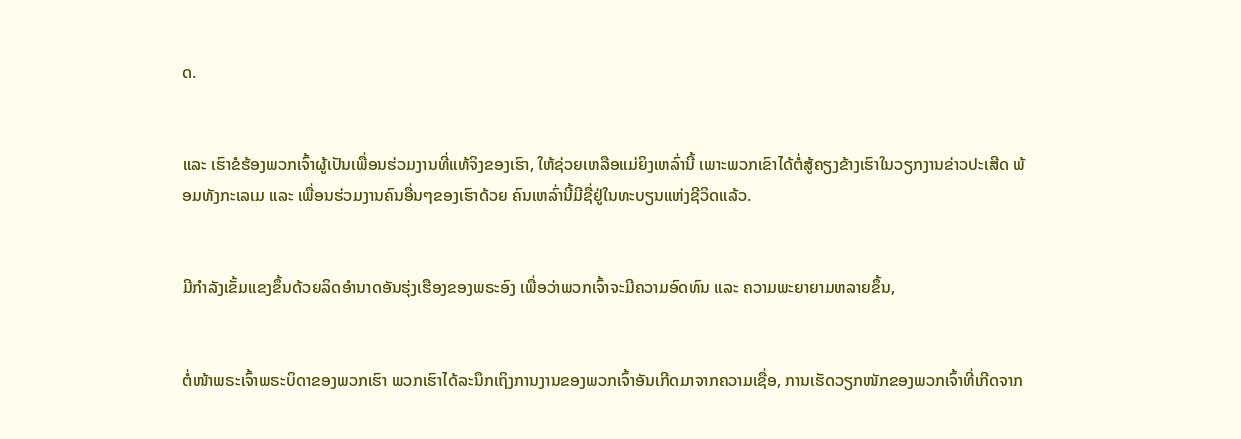ດ.


ແລະ ເຮົາຂໍຮ້ອງພວກເຈົ້າຜູ້ເປັນເພື່ອນຮ່ວມງານທີ່ແທ້ຈິງຂອງເຮົາ, ໃຫ້ຊ່ວຍເຫລືອແມ່ຍິງເຫລົ່ານີ້ ເພາະພວກເຂົາໄດ້ຕໍ່ສູ້ຄຽງຂ້າງເຮົາໃນວຽກງານຂ່າວປະເສີດ ພ້ອມທັງກະເລເມ ແລະ ເພື່ອນຮ່ວມງານຄົນອື່ນໆຂອງເຮົາດ້ວຍ ຄົນເຫລົ່ານີ້ມີຊື່ຢູ່ໃນທະບຽນແຫ່ງຊີວິດແລ້ວ.


ມີກຳລັງເຂັ້ມແຂງຂຶ້ນດ້ວຍລິດອຳນາດອັນຮຸ່ງເຮືອງຂອງພຣະອົງ ເພື່ອວ່າພວກເຈົ້າຈະມີຄວາມອົດທົນ ແລະ ຄວາມພະຍາຍາມຫລາຍຂຶ້ນ,


ຕໍ່ໜ້າພຣະເຈົ້າພຣະບິດາຂອງພວກເຮົາ ພວກເຮົາໄດ້ລະນຶກເຖິງການງານຂອງພວກເຈົ້າອັນເກີດມາຈາກຄວາມເຊື່ອ, ການເຮັດວຽກໜັກຂອງພວກເຈົ້າທີ່ເກີດຈາກ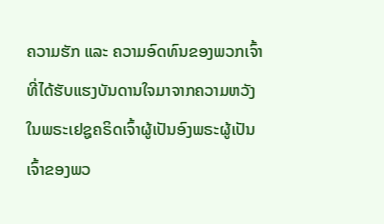ຄວາມຮັກ ແລະ ຄວາມອົດທົນຂອງພວກເຈົ້າທີ່ໄດ້ຮັບແຮງບັນດານໃຈມາຈາກຄວາມຫວັງໃນພຣະເຢຊູຄຣິດເຈົ້າຜູ້ເປັນອົງພຣະຜູ້ເປັນເຈົ້າຂອງພວ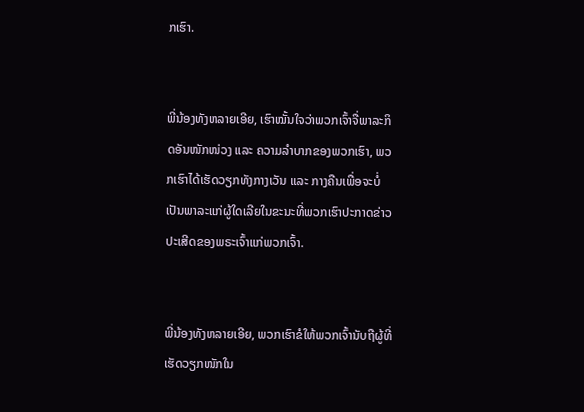ກເຮົາ.


ພີ່ນ້ອງທັງຫລາຍເອີຍ, ເຮົາໝັ້ນໃຈວ່າພວກເຈົ້າຈື່ພາລະກິດອັນໜັກໜ່ວງ ແລະ ຄວາມລໍາບາກຂອງພວກເຮົາ, ພວກເຮົາໄດ້ເຮັດວຽກທັງກາງເວັນ ແລະ ກາງຄືນເພື່ອຈະບໍ່ເປັນພາລະແກ່ຜູ້ໃດເລີຍໃນຂະນະທີ່ພວກເຮົາປະກາດຂ່າວປະເສີດຂອງພຣະເຈົ້າແກ່ພວກເຈົ້າ.


ພີ່ນ້ອງທັງຫລາຍເອີຍ, ພວກເຮົາຂໍໃຫ້ພວກເຈົ້ານັບຖືຜູ້ທີ່ເຮັດວຽກໜັກໃນ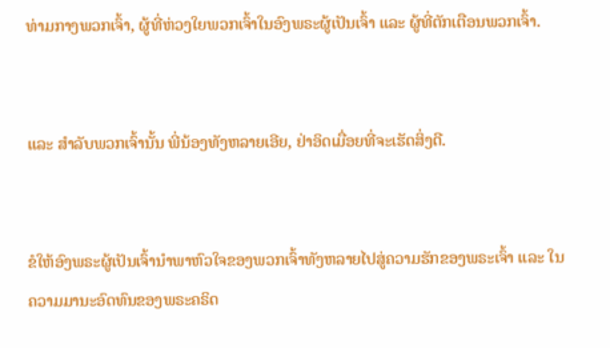ທ່າມກາງພວກເຈົ້າ, ຜູ້ທີ່ຫ່ວງໃຍພວກເຈົ້າໃນອົງພຣະຜູ້ເປັນເຈົ້າ ແລະ ຜູ້ທີ່ຕັກເຕືອນພວກເຈົ້າ.


ແລະ ສຳລັບພວກເຈົ້ານັ້ນ ພີ່ນ້ອງທັງຫລາຍເອີຍ, ຢ່າອິດເມື່ອຍທີ່ຈະເຮັດສິ່ງດີ.


ຂໍໃຫ້ອົງພຣະຜູ້ເປັນເຈົ້ານຳພາຫົວໃຈຂອງພວກເຈົ້າທັງຫລາຍໄປສູ່ຄວາມຮັກຂອງພຣະເຈົ້າ ແລະ ໃນຄວາມມານະອົດທົນຂອງພຣະຄຣິດ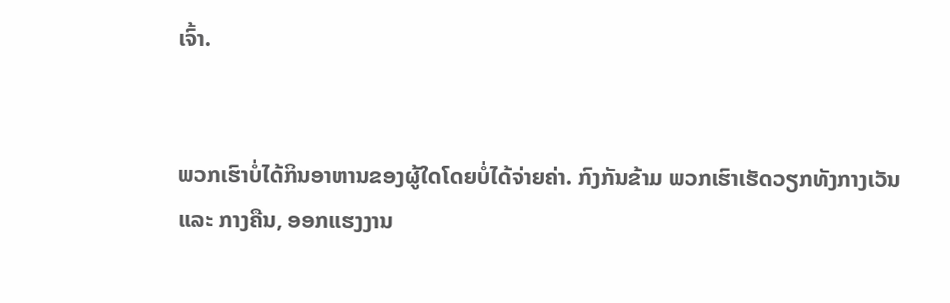ເຈົ້າ.


ພວກເຮົາບໍ່ໄດ້ກິນອາຫານຂອງຜູ້ໃດໂດຍບໍ່ໄດ້ຈ່າຍຄ່າ. ກົງກັນຂ້າມ ພວກເຮົາເຮັດວຽກທັງກາງເວັນ ແລະ ກາງຄືນ, ອອກແຮງງານ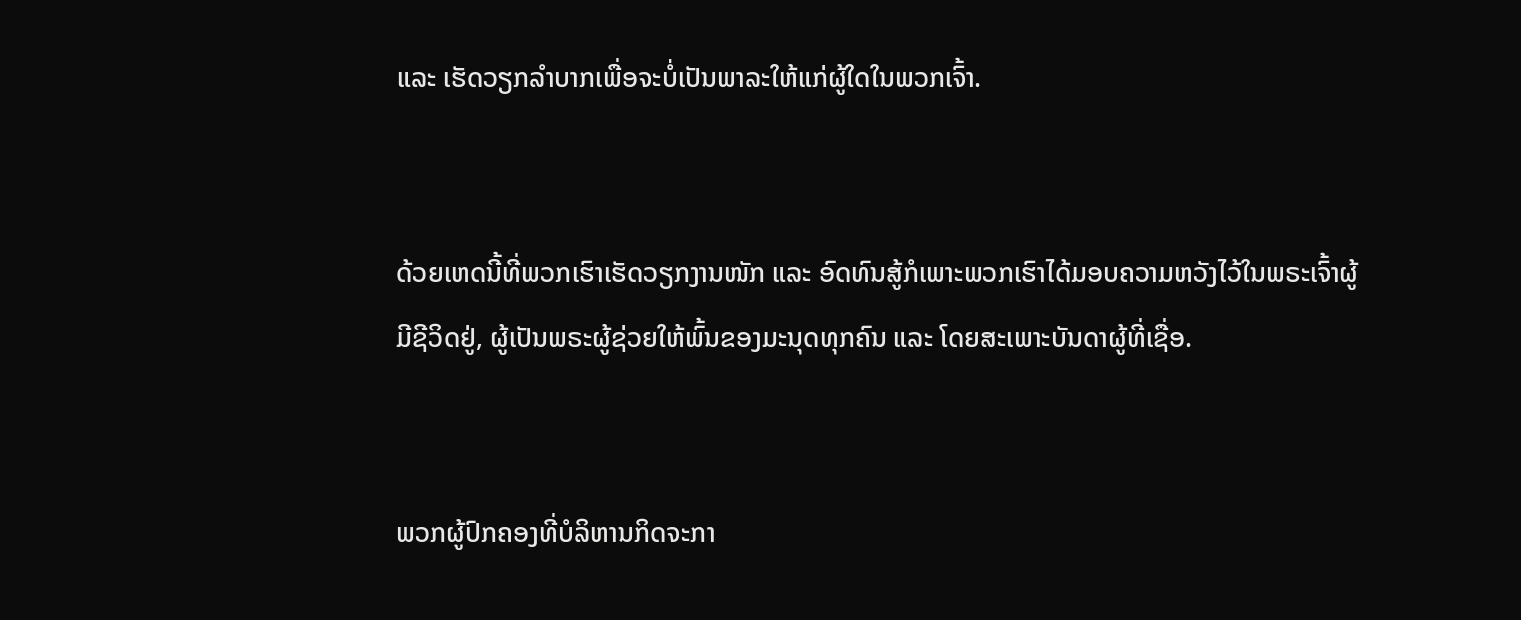ແລະ ເຮັດວຽກລຳບາກເພື່ອຈະບໍ່ເປັນພາລະໃຫ້ແກ່ຜູ້ໃດໃນພວກເຈົ້າ.


ດ້ວຍເຫດນີ້ທີ່ພວກເຮົາເຮັດວຽກງານໜັກ ແລະ ອົດທົນສູ້ກໍເພາະພວກເຮົາໄດ້ມອບຄວາມຫວັງໄວ້ໃນພຣະເຈົ້າຜູ້ມີຊີວິດຢູ່, ຜູ້ເປັນພຣະຜູ້ຊ່ວຍໃຫ້ພົ້ນຂອງມະນຸດທຸກຄົນ ແລະ ໂດຍສະເພາະບັນດາຜູ້ທີ່ເຊື່ອ.


ພວກຜູ້ປົກຄອງທີ່ບໍລິຫານກິດຈະກາ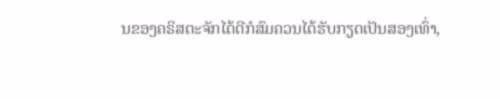ນຂອງຄຣິສຕະຈັກໄດ້ດີກໍສົມຄວນໄດ້ຮັບກຽດເປັນສອງເທົ່າ,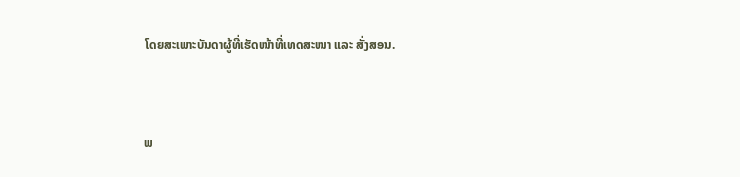ໂດຍສະເພາະບັນດາຜູ້ທີ່ເຮັດໜ້າທີ່ເທດສະໜາ ແລະ ສັ່ງສອນ.


ພ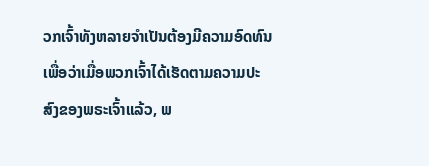ວກເຈົ້າທັງຫລາຍຈໍາເປັນຕ້ອງມີຄວາມອົດທົນເພື່ອວ່າເມື່ອພວກເຈົ້າໄດ້ເຮັດຕາມຄວາມປະສົງຂອງພຣະເຈົ້າແລ້ວ, ພ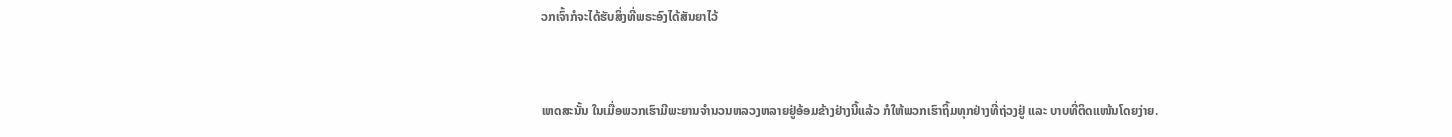ວກເຈົ້າກໍຈະໄດ້ຮັບສິ່ງທີ່ພຣະອົງໄດ້ສັນຍາໄວ້


ເຫດສະນັ້ນ ໃນເມື່ອພວກເຮົາມີພະຍານຈໍານວນຫລວງຫລາຍຢູ່ອ້ອມຂ້າງຢ່າງນີ້ແລ້ວ ກໍໃຫ້ພວກເຮົາຖິ້ມທຸກຢ່າງທີ່ຖ່ວງຢູ່ ແລະ ບາບທີ່ຕິດແໜ້ນໂດຍງ່າຍ.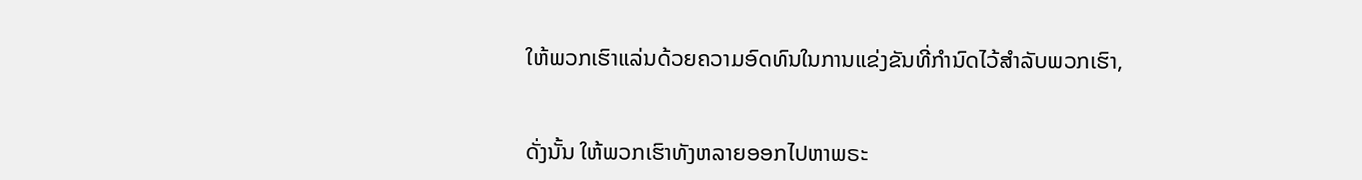ໃຫ້ພວກເຮົາແລ່ນດ້ວຍຄວາມອົດທົນໃນການແຂ່ງຂັນທີ່ກຳນົດໄວ້ສຳລັບພວກເຮົາ,


ດັ່ງນັ້ນ ໃຫ້ພວກເຮົາທັງຫລາຍອອກໄປຫາພຣະ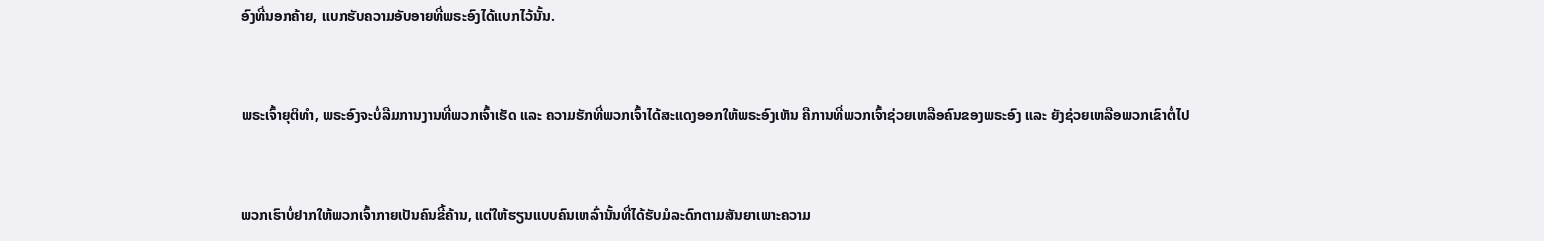ອົງທີ່ນອກຄ້າຍ, ແບກຮັບຄວາມອັບອາຍທີ່ພຣະອົງໄດ້ແບກໄວ້ນັ້ນ.


ພຣະເຈົ້າຍຸຕິທຳ, ພຣະອົງຈະບໍ່ລືມການງານທີ່ພວກເຈົ້າເຮັດ ແລະ ຄວາມຮັກທີ່ພວກເຈົ້າໄດ້ສະແດງອອກໃຫ້ພຣະອົງເຫັນ ຄືການທີ່ພວກເຈົ້າຊ່ວຍເຫລືອຄົນຂອງພຣະອົງ ແລະ ຍັງຊ່ວຍເຫລືອພວກເຂົາຕໍ່ໄປ


ພວກເຮົາບໍ່ຢາກໃຫ້ພວກເຈົ້າກາຍເປັນຄົນຂີ້ຄ້ານ, ແຕ່ໃຫ້ຮຽນແບບຄົນເຫລົ່ານັ້ນທີ່ໄດ້ຮັບມໍລະດົກຕາມສັນຍາເພາະຄວາມ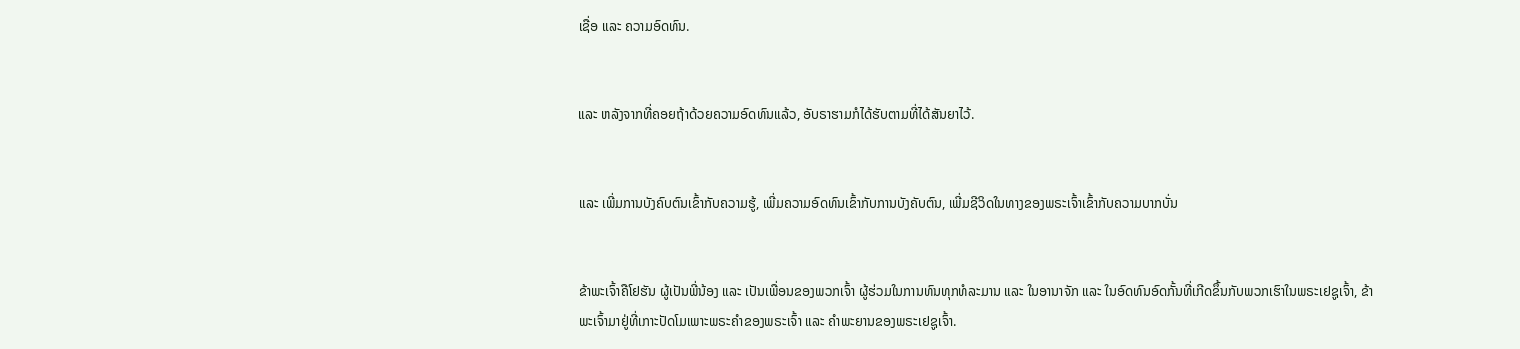ເຊື່ອ ແລະ ຄວາມອົດທົນ.


ແລະ ຫລັງຈາກທີ່ຄອຍຖ້າດ້ວຍຄວາມອົດທົນແລ້ວ, ອັບຣາຮາມກໍໄດ້ຮັບຕາມທີ່ໄດ້ສັນຍາໄວ້.


ແລະ ເພີ່ມການບັງຄົບຕົນເຂົ້າກັບຄວາມຮູ້, ເພີ່ມຄວາມອົດທົນເຂົ້າກັບການບັງຄັບຕົນ, ເພີ່ມຊີວິດໃນທາງຂອງພຣະເຈົ້າເຂົ້າກັບຄວາມບາກບັ່ນ


ຂ້າພະເຈົ້າຄືໂຢຮັນ ຜູ້ເປັນພີ່ນ້ອງ ແລະ ເປັນເພື່ອນຂອງພວກເຈົ້າ ຜູ້ຮ່ວມໃນການທົນທຸກທໍລະມານ ແລະ ໃນອານາຈັກ ແລະ ໃນອົດທົນອົດກັ້ນທີ່ເກີດຂຶ້ນກັບພວກເຮົາໃນພຣະເຢຊູເຈົ້າ, ຂ້າພະເຈົ້າມາຢູ່ທີ່ເກາະປັດໂມເພາະພຣະຄຳຂອງພຣະເຈົ້າ ແລະ ຄຳພະຍານຂອງພຣະເຢຊູເຈົ້າ.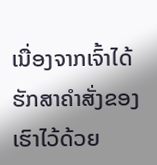ເນື່ອງຈາກເຈົ້າໄດ້ຮັກສາຄຳສັ່ງຂອງເຮົາໄວ້ດ້ວຍ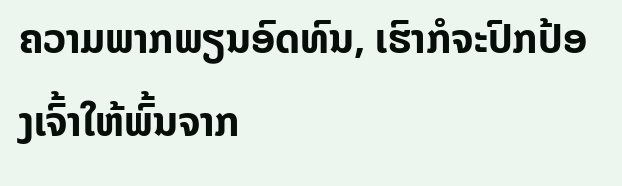ຄວາມພາກພຽນອົດທົນ, ເຮົາກໍຈະປົກປ້ອງເຈົ້າໃຫ້ພົ້ນຈາກ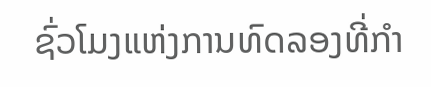ຊົ່ວໂມງແຫ່ງການທົດລອງທີ່ກຳ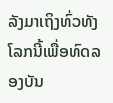ລັງມາເຖິງທົ່ວທັງໂລກນີ້ເພື່ອທົດລອງບັນ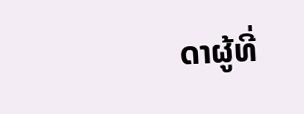ດາຜູ້ທີ່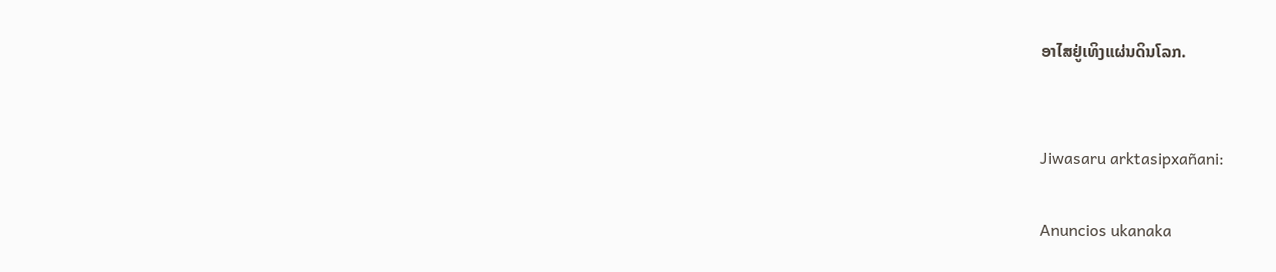ອາໄສຢູ່ເທິງແຜ່ນດິນໂລກ.


Jiwasaru arktasipxañani:

Anuncios ukanaka